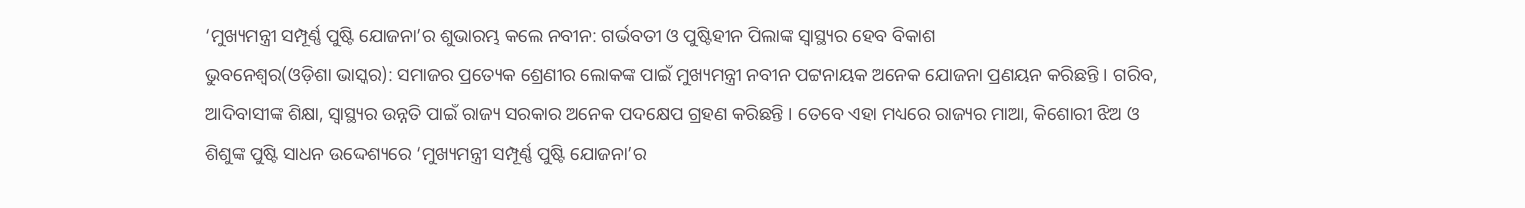‘ମୁଖ୍ୟମନ୍ତ୍ରୀ ସମ୍ପୂର୍ଣ୍ଣ ପୁଷ୍ଟି ଯୋଜନା’ର ଶୁଭାରମ୍ଭ କଲେ ନବୀନ: ଗର୍ଭବତୀ ଓ ପୁଷ୍ଟିହୀନ ପିଲାଙ୍କ ସ୍ୱାସ୍ଥ୍ୟର ହେବ ବିକାଶ
ଭୁବନେଶ୍ୱର(ଓଡ଼ିଶା ଭାସ୍କର): ସମାଜର ପ୍ରତ୍ୟେକ ଶ୍ରେଣୀର ଲୋକଙ୍କ ପାଇଁ ମୁଖ୍ୟମନ୍ତ୍ରୀ ନବୀନ ପଟ୍ଟନାୟକ ଅନେକ ଯୋଜନା ପ୍ରଣୟନ କରିଛନ୍ତି । ଗରିବ, ଆଦିବାସୀଙ୍କ ଶିକ୍ଷା, ସ୍ୱାସ୍ଥ୍ୟର ଉନ୍ନତି ପାଇଁ ରାଜ୍ୟ ସରକାର ଅନେକ ପଦକ୍ଷେପ ଗ୍ରହଣ କରିଛନ୍ତି । ତେବେ ଏହା ମଧ୍ୟରେ ରାଜ୍ୟର ମାଆ, କିଶୋରୀ ଝିଅ ଓ ଶିଶୁଙ୍କ ପୁଷ୍ଟି ସାଧନ ଉଦ୍ଦେଶ୍ୟରେ ‘ମୁଖ୍ୟମନ୍ତ୍ରୀ ସମ୍ପୂର୍ଣ୍ଣ ପୁଷ୍ଟି ଯୋଜନା’ର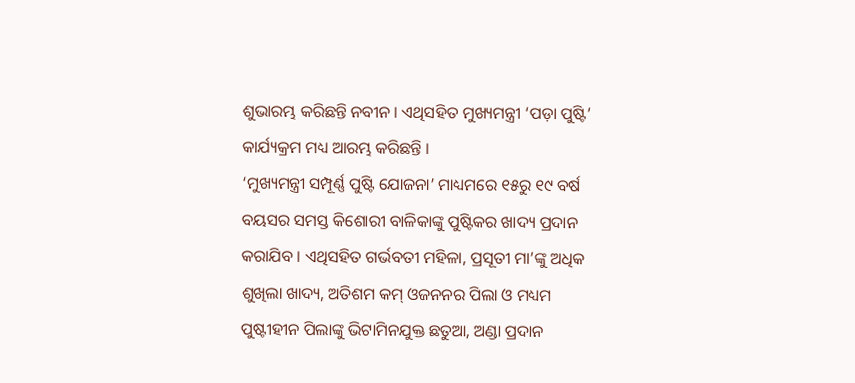ଶୁଭାରମ୍ଭ କରିଛନ୍ତି ନବୀନ । ଏଥିସହିତ ମୁଖ୍ୟମନ୍ତ୍ରୀ ‘ପଡ଼ା ପୁଷ୍ଟି’ କାର୍ଯ୍ୟକ୍ରମ ମଧ୍ୟ ଆରମ୍ଭ କରିଛନ୍ତି ।
‘ମୁଖ୍ୟମନ୍ତ୍ରୀ ସମ୍ପୂର୍ଣ୍ଣ ପୁଷ୍ଟି ଯୋଜନା’ ମାଧ୍ୟମରେ ୧୫ରୁ ୧୯ ବର୍ଷ ବୟସର ସମସ୍ତ କିଶୋରୀ ବାଳିକାଙ୍କୁ ପୁଷ୍ଟିକର ଖାଦ୍ୟ ପ୍ରଦାନ କରାଯିବ । ଏଥିସହିତ ଗର୍ଭବତୀ ମହିଳା, ପ୍ରସୂତୀ ମା’ଙ୍କୁ ଅଧିକ ଶୁଖିଲା ଖାଦ୍ୟ, ଅତିଶମ କମ୍ ଓଜନନର ପିଲା ଓ ମଧ୍ୟମ ପୁଷ୍ଟୀହୀନ ପିଲାଙ୍କୁ ଭିଟାମିନଯୁକ୍ତ ଛତୁଆ, ଅଣ୍ଡା ପ୍ରଦାନ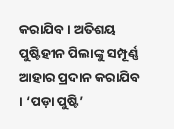କରାଯିବ । ଅତିଶୟ ପୁଷ୍ଟିହୀନ ପିଲାଙ୍କୁ ସମ୍ପୂର୍ଣ୍ଣ ଆହାର ପ୍ରଦାନ କରାଯିବ । ‘ପଡ଼ା ପୁଷ୍ଟି’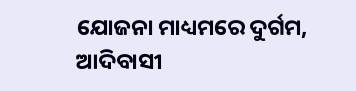ଯୋଜନା ମାଧ୍ୟମରେ ଦୁର୍ଗମ, ଆଦିବାସୀ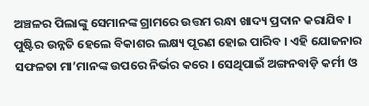ଅଞ୍ଚଳର ପିଲାଙ୍କୁ ସେମାନଙ୍କ ଗ୍ରାମରେ ଉତ୍ତମ ରନ୍ଧା ଖାଦ୍ୟ ପ୍ରଦାନ କରାଯିବ ।
ପୁଷ୍ଟିର ଉନ୍ନତି ହେଲେ ବିକାଶର ଲକ୍ଷ୍ୟ ପୂରଣ ହୋଇ ପାରିବ । ଏହି ଯୋଜନାର ସଫଳତା ମା’ମାନଙ୍କ ଉପରେ ନିର୍ଭର କରେ । ସେଥିପାଇଁ ଅଙ୍ଗନବାଡ଼ି କର୍ମୀ ଓ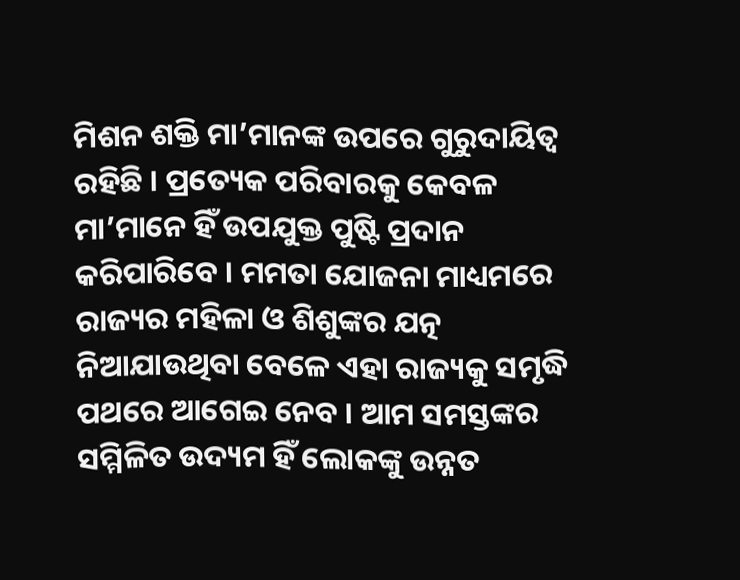ମିଶନ ଶକ୍ତି ମା’ମାନଙ୍କ ଉପରେ ଗୁରୁଦାୟିତ୍ୱ ରହିଛି । ପ୍ରତ୍ୟେକ ପରିବାରକୁ କେବଳ ମା’ମାନେ ହିଁ ଉପଯୁକ୍ତ ପୁଷ୍ଟି ପ୍ରଦାନ କରିପାରିବେ । ମମତା ଯୋଜନା ମାଧ୍ୟମରେ ରାଜ୍ୟର ମହିଳା ଓ ଶିଶୁଙ୍କର ଯତ୍ନ ନିଆଯାଉଥିବା ବେଳେ ଏହା ରାଜ୍ୟକୁ ସମୃଦ୍ଧି ପଥରେ ଆଗେଇ ନେବ । ଆମ ସମସ୍ତଙ୍କର ସମ୍ମିଳିତ ଉଦ୍ୟମ ହିଁ ଲୋକଙ୍କୁ ଉନ୍ନତ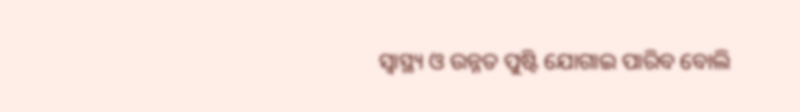ସ୍ୱାସ୍ଥ୍ୟ ଓ ଉନ୍ନତ ପୁଷ୍ଟି ଯୋଗାଇ ପାରିବ ବୋଲି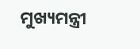ମୁଖ୍ୟମନ୍ତ୍ରୀ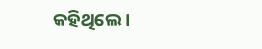କହିଥିଲେ ।